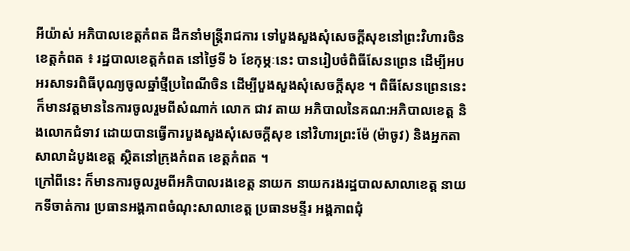អីយ៉ាស់ អភិបាលខេត្តកំពត ដឹកនាំមន្រ្តីរាជការ ទៅបួងសួងសុំសេចក្តីសុខនៅព្រះវិហារចិន
ខេត្តកំពត ៖ រដ្ឋបាលខេត្តកំពត នៅថ្ងៃទី ៦ ខែកុម្ភៈនេះ បានរៀបចំពិធីសែនព្រេន ដើម្បីអបអរសាទរពិធីបុណ្យចូលឆ្នាំថ្មីប្រពៃណីចិន ដើម្បីបួងសួងសុំសេចក្តីសុខ ។ ពិធីសែនព្រេននេះ ក៏មានវត្តមាននៃការចូលរួមពីសំណាក់ លោក ជាវ តាយ អភិបាលនៃគណ:អភិបាលខេត្ត និងលោកជំទាវ ដោយបានធ្វើការបួងសួងសុំសេចក្តីសុខ នៅវិហារព្រះម៉ែ (ម៉ាចូវ) និងអ្នកតាសាលាដំបូងខេត្ត ស្ថិតនៅក្រុងកំពត ខេត្តកំពត ។
ក្រៅពីនេះ ក៏មានការចូលរួមពីអភិបាលរងខេត្ត នាយក នាយករងរដ្ឋបាលសាលាខេត្ត នាយកទីចាត់ការ ប្រធានអង្គភាពចំណុះសាលាខេត្ត ប្រធានមន្ទីរ អង្គភាពជុំ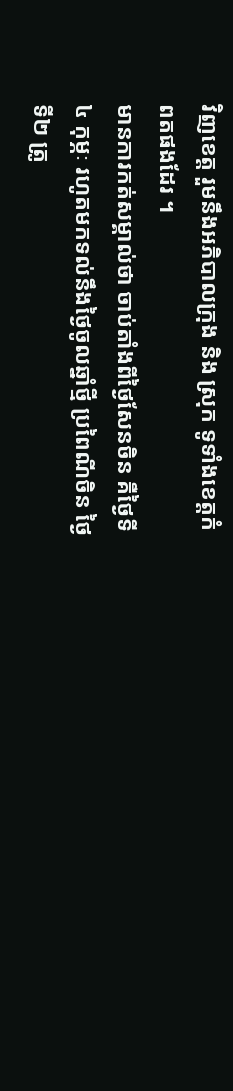វិញខេត្ត រួមនឹងអភិបាលក្រុង និង ស្រុក ទូទាំងខេត្តកំពតផងដែរ ។
មានការកត់សម្គាល់ថា ចាប់តាំងពីថ្ងៃសែនចិន គឺថ្ងៃទី ៤ កុម្ភៈ រហូតមកទល់នឹងថ្ងៃចូលឆ្នាំថ្មី ប្រពៃណីចិន ថ្ងៃទី២ ត្រូ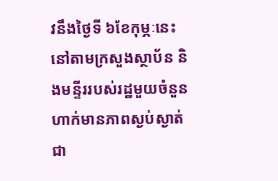វនឹងថ្ងៃទី ៦ខែកុម្ភៈនេះ នៅតាមក្រសួងស្ថាប័ន និងមន្ទីររបស់រដ្ឋមួយចំនួន ហាក់មានភាពស្ងប់ស្ងាត់ជា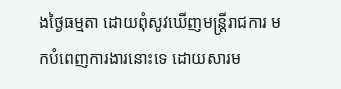ងថ្ងៃធម្មតា ដោយពុំសូវឃើញមន្រ្តីរាជការ មកបំពេញការងារនោះទេ ដោយសារម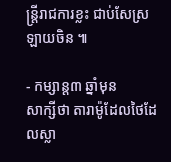ន្រ្តីរាជការខ្លះ ជាប់សែស្រឡាយចិន ៕

- កម្សាន្ត៣ ឆ្នាំមុន
សាក្សីថា តារាម៉ូដែលថៃដែលស្លា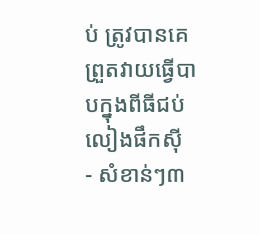ប់ ត្រូវបានគេព្រួតវាយធ្វើបាបក្នុងពីធីជប់លៀងផឹកស៊ី
- សំខាន់ៗ៣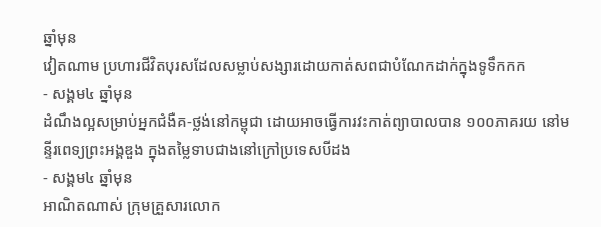ឆ្នាំមុន
វៀតណាម ប្រហារជីវិតបុរសដែលសម្លាប់សង្សារដោយកាត់សពជាបំណែកដាក់ក្នុងទូទឹកកក
- សង្គម៤ ឆ្នាំមុន
ដំណឹងល្អសម្រាប់អ្នកជំងឺគ-ថ្លង់នៅកម្ពុជា ដោយអាចធ្វើការវះកាត់ព្យាបាលបាន ១០០ភាគរយ នៅមន្ទីរពេទ្យព្រះអង្គឌួង ក្នុងតម្លៃទាបជាងនៅក្រៅប្រទេសបីដង
- សង្គម៤ ឆ្នាំមុន
អាណិតណាស់ ក្រុមគ្រួសារលោក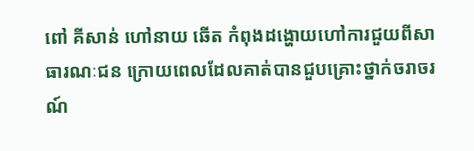ពៅ គីសាន់ ហៅនាយ ឆើត កំពុងដង្ហោយហៅការជួយពីសាធារណៈជន ក្រោយពេលដែលគាត់បានជួបគ្រោះថ្នាក់ចរាចរណ៍